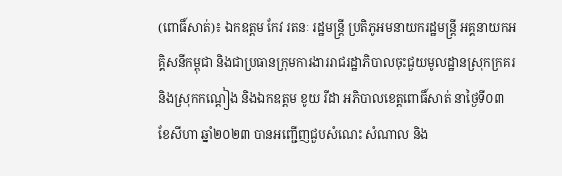(ពោធិ៍សាត់)៖ ឯកឧត្តម កែវ រតនៈ រដ្ឋមន្ត្រី ប្រតិភូអមនាយករដ្ឋមន្ត្រី អគ្គនាយកអគ្គិសនីកម្ពុជា និងជាប្រធានក្រុមការងាររាជរដ្ឋាភិបាលចុះជួយមូលដ្ឋានស្រុកក្រគរ និងស្រុកកណ្តៀង និងឯកឧត្តម ខូយ រីដា អភិបាលខេត្តពោធិ៍សាត់ នាថ្ងៃទី០៣ ខែសីហា ឆ្នាំ២០២៣ បានអញ្ជើញជួបសំណេះ សំណាល និង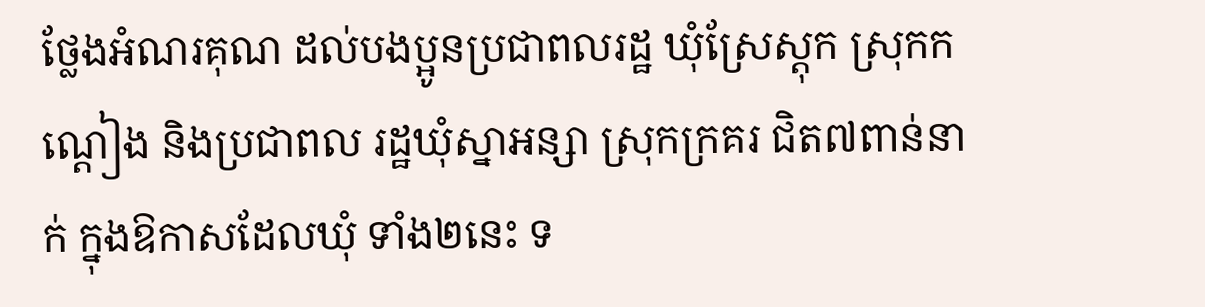ថ្លែងអំណរគុណ ដល់បងប្អូនប្រជាពលរដ្ឋ ឃុំស្រែស្តុក ស្រុកកណ្តៀង និងប្រជាពល រដ្ឋឃុំស្នាអន្សា ស្រុកក្រគរ ជិត៧ពាន់នាក់ ក្នុងឱកាសដែលឃុំ ទាំង២នេះ ទ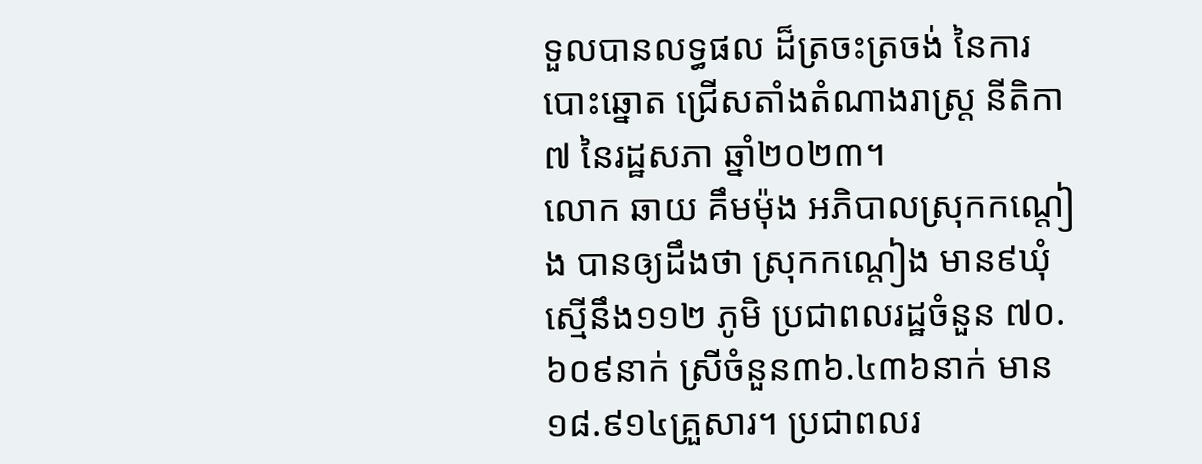ទួលបានលទ្ធផល ដ៏ត្រចះត្រចង់ នៃការបោះឆ្នោត ជ្រើសតាំងតំណាងរាស្ត្រ នីតិកា៧ នៃរដ្ឋសភា ឆ្នាំ២០២៣។
លោក ឆាយ គឹមម៉ុង អភិបាលស្រុកកណ្តៀង បានឲ្យដឹងថា ស្រុកកណ្តៀង មាន៩ឃុំ ស្មើនឹង១១២ ភូមិ ប្រជាពលរដ្ឋចំនួន ៧០.៦០៩នាក់ ស្រីចំនួន៣៦.៤៣៦នាក់ មាន១៨.៩១៤គ្រួសារ។ ប្រជាពលរ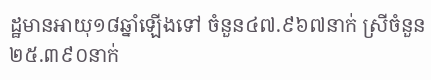ដ្ឋមានអាយុ១៨ឆ្នាំឡើងទៅ ចំនួន៤៧.៩៦៧នាក់ ស្រីចំនួន២៥.៣៩០នាក់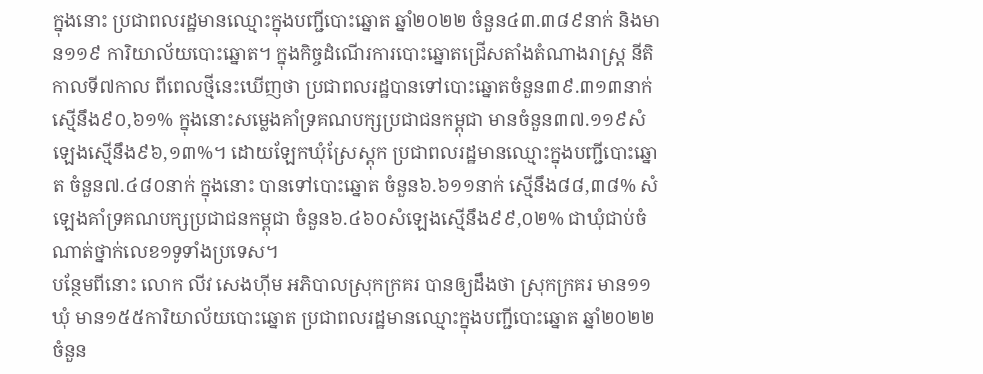ក្នុងនោះ ប្រជាពលរដ្ឋមានឈ្មោះក្នុងបញ្ជីបោះឆ្នោត ឆ្នាំ២០២២ ចំនួន៤៣.៣៨៩នាក់ និងមាន១១៩ ការិយាល័យបោះឆ្នោត។ ក្នុងកិច្ចដំណើរការបោះឆ្នោតជ្រើសតាំងតំណាងរាស្ត្រ នីតិកាលទី៧កាល ពីពេលថ្មីនេះឃើញថា ប្រជាពលរដ្ឋបានទៅបោះឆ្នោតចំនួន៣៩.៣១៣នាក់ ស្មើនឹង៩០,៦១% ក្នុងនោះសម្លេងគាំទ្រគណបក្សប្រជាជនកម្ពុជា មានចំនួន៣៧.១១៩សំឡេងស្មើនឹង៩៦,១៣%។ ដោយឡែកឃុំស្រែស្តុក ប្រជាពលរដ្ឋមានឈ្មោះក្នុងបញ្ជីបោះឆ្នោត ចំនួន៧.៤៨០នាក់ ក្នុងនោះ បានទៅបោះឆ្នោត ចំនួន៦.៦១១នាក់ ស្មើនឹង៨៨,៣៨% សំឡេងគាំទ្រគណបក្សប្រជាជនកម្ពុជា ចំនួន៦.៤៦០សំឡេងស្មើនឹង៩៩,០២% ជាឃុំជាប់ចំណាត់ថ្នាក់លេខ១ទូទាំងប្រទេស។
បន្ថែមពីនោះ លោក លីវ សេងហ៊ីម អភិបាលស្រុកក្រគរ បានឲ្យដឹងថា ស្រុកក្រគរ មាន១១ឃុំ មាន១៥៥ការិយាល័យបោះឆ្នោត ប្រជាពលរដ្ឋមានឈ្មោះក្នុងបញ្ជីបោះឆ្នោត ឆ្នាំ២០២២ ចំនួន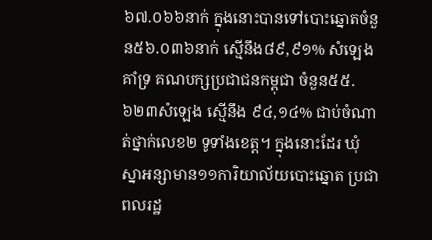៦៧.០៦៦នាក់ ក្នុងនោះបានទៅបោះឆ្នោតចំនួន៥៦.០៣៦នាក់ ស្មើនឹង៨៩,៩១% សំឡេងគាំទ្រ គណបក្សប្រជាជនកម្ពុជា ចំនួន៥៥.៦២៣សំឡេង ស្មើនឹង ៩៤,១៤% ជាប់ចំណាត់ថ្នាក់លេខ២ ទូទាំងខេត្ត។ ក្នុងនោះដែរ ឃុំស្នាអន្សាមាន១១ការិយាល័យបោះឆ្នោត ប្រជាពលរដ្ឋ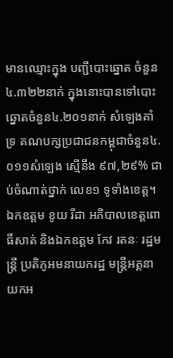មានឈ្មោះក្នុង បញ្ជីបោះឆ្នោត ចំនួន៤.៣២២នាក់ ក្នុងនោះបានទៅបោះឆ្នោតចំនួន៤.២០១នាក់ សំឡេងគាំទ្រ គណបក្សប្រជាជនកម្ពុជាចំនួន៤.០១១សំឡេង ស្មើនឹង ៩៧,២៩% ជាប់ចំណាត់ថ្នាក់ លេខ១ ទូទាំងខេត្ត។
ឯកឧត្តម ខូយ រីដា អភិបាលខេត្តពោធិ៍សាត់ និងឯកឧត្តម កែវ រតនៈ រដ្ឋមន្ត្រី ប្រតិភូអមនាយករដ្ឋ មន្ត្រីអគ្គនាយកអ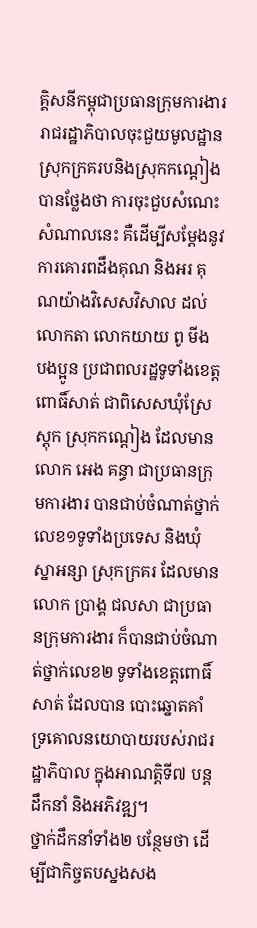គ្គិសនីកម្ពុជាប្រធានក្រុមការងាររាជរដ្ឋាភិបាលចុះជួយមូលដ្ឋានស្រុកក្រគរបនិងស្រុកកណ្តៀង បានថ្លែងថា ការចុះជួបសំណេះសំណាលនេះ គឺដើម្បីសម្តែងនូវការគោរពដឹងគុណ និងអរ គុណយ៉ាងវិសេសវិសាល ដល់លោកតា លោកយាយ ពូ មីង បងប្អូន ប្រជាពលរដ្ឋទូទាំងខេត្ត ពោធិ៍សាត់ ជាពិសេសឃុំស្រែស្តុក ស្រុកកណ្តៀង ដែលមានលោក អេង គន្ធា ជាប្រធានក្រុមការងារ បានជាប់ចំណាត់ថ្នាក់លេខ១ទូទាំងប្រទេស និងឃុំស្នាអន្សា ស្រុកក្រគរ ដែលមានលោក ប្រាង្គ ជលសា ជាប្រធានក្រុមការងារ ក៏បានជាប់ចំណាត់ថ្នាក់លេខ២ ទូទាំងខេត្តពោធិ៍សាត់ ដែលបាន បោះឆ្នោតគាំទ្រគោលនយោបាយរបស់រាជរដ្ឋាភិបាល ក្នុងអាណត្តិទី៧ បន្តដឹកនាំ និងអភិវឌ្ឍ។
ថ្នាក់ដឹកនាំទាំង២ បន្ថែមថា ដើម្បីជាកិច្ចតបស្នងសង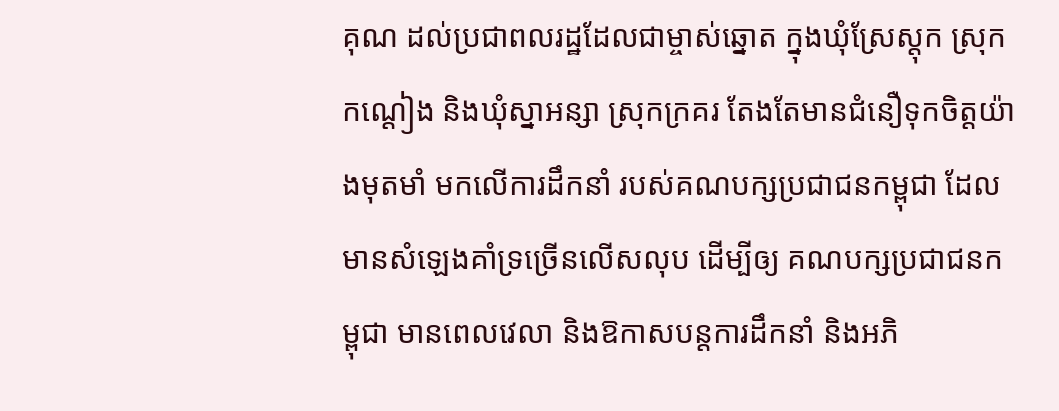គុណ ដល់ប្រជាពលរដ្ឋដែលជាម្ចាស់ឆ្នោត ក្នុងឃុំស្រែស្តុក ស្រុកកណ្តៀង និងឃុំស្នាអន្សា ស្រុកក្រគរ តែងតែមានជំនឿទុកចិត្តយ៉ាងមុតមាំ មកលើការដឹកនាំ របស់គណបក្សប្រជាជនកម្ពុជា ដែលមានសំឡេងគាំទ្រច្រើនលើសលុប ដើម្បីឲ្យ គណបក្សប្រជាជនកម្ពុជា មានពេលវេលា និងឱកាសបន្តការដឹកនាំ និងអភិ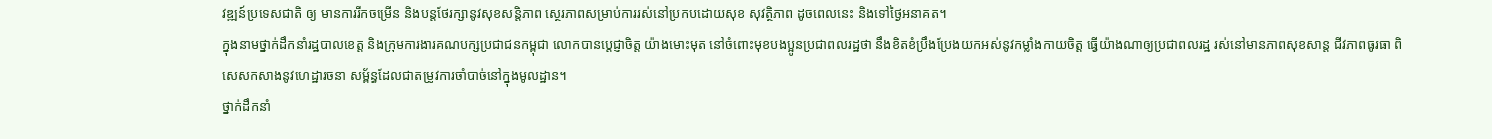វឌ្ឍន៍ប្រទេសជាតិ ឲ្យ មានការរីកចម្រើន និងបន្តថែរក្សានូវសុខសន្តិភាព ស្ថេរភាពសម្រាប់ការរស់នៅប្រកបដោយសុខ សុវត្ថិភាព ដូចពេលនេះ និងទៅថ្ងៃអនាគត។
ក្នុងនាមថ្នាក់ដឹកនាំរដ្ឋបាលខេត្ត និងក្រុមការងារគណបក្សប្រជាជនកម្ពុជា លោកបានប្តេជ្ញាចិត្ត យ៉ាងមោះមុត នៅចំពោះមុខបងប្អូនប្រជាពលរដ្ឋថា នឹងខិតខំប្រឹងប្រែងយកអស់នូវកម្លាំងកាយចិត្ត ធ្វើយ៉ាងណាឲ្យប្រជាពលរដ្ឋ រស់នៅមានភាពសុខសាន្ត ជីវភាពធូរធា ពិសេសកសាងនូវហេដ្ឋារចនា សម្ព័ន្ធដែលជាតម្រូវការចាំបាច់នៅក្នុងមូលដ្ឋាន។
ថ្នាក់ដឹកនាំ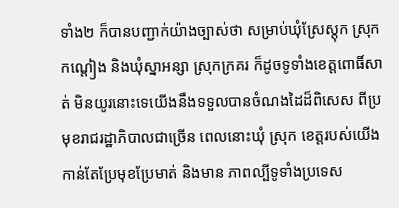ទាំង២ ក៏បានបញ្ជាក់យ៉ាងច្បាស់ថា សម្រាប់ឃុំស្រែស្តុក ស្រុកកណ្តៀង និងឃុំស្នាអន្សា ស្រុកក្រគរ ក៏ដូចទូទាំងខេត្តពោធិ៍សាត់ មិនយូរនោះទេយើងនឹងទទួលបានចំណងដៃដ៏ពិសេស ពីប្រមុខរាជរដ្ឋាភិបាលជាច្រើន ពេលនោះឃុំ ស្រុក ខេត្តរបស់យើង កាន់តែប្រែមុខប្រែមាត់ និងមាន ភាពល្បីទូទាំងប្រទេស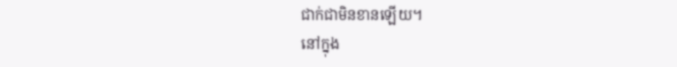ជាក់ជាមិនខានឡើយ។
នៅក្នុង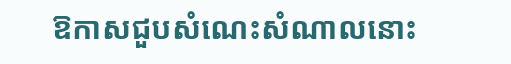ឱកាសជួបសំណេះសំណាលនោះ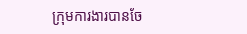ក្រុមការងារបានចែ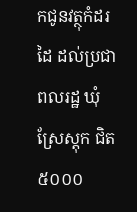កជូនវត្ថុកំដរដៃ ដល់ប្រជាពលរដ្ឋ ឃុំស្រែស្តុក ជិត៥០០០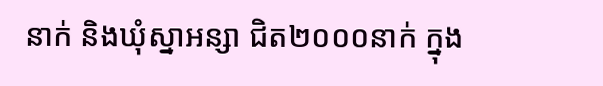នាក់ និងឃុំស្នាអន្សា ជិត២០០០នាក់ ក្នុង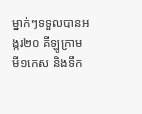ម្នាក់ៗទទួលបានអង្ករ២០ គីឡូក្រាម មី១កេស និងទឹក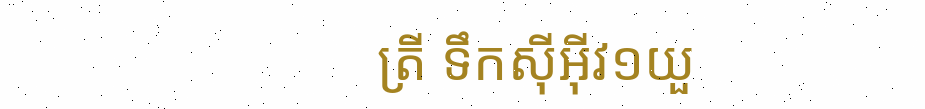ត្រី ទឹកស៊ីអ៊ីវ១យួ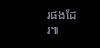រផងដែរ៕